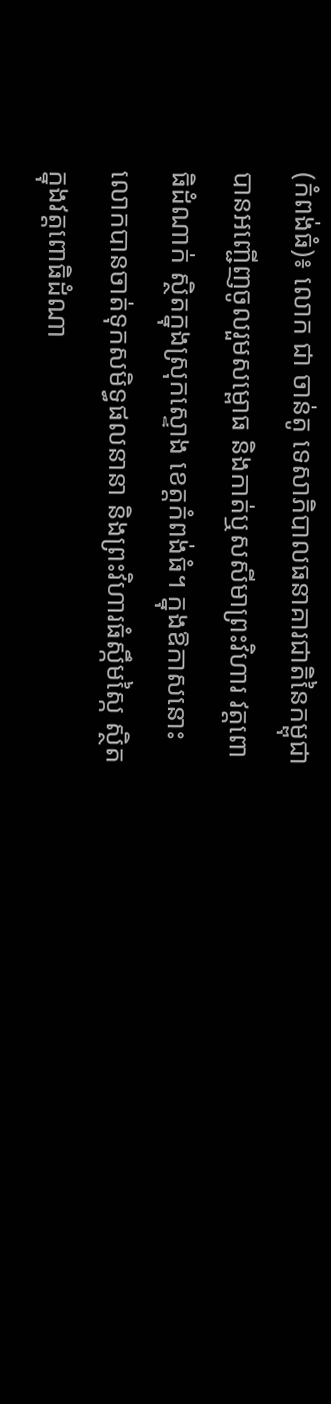(កំពង់ធំ)៖ លោក ជា ចាន់តូ ទេសាភិបាលធនាគារជាតិនៃកម្ពុជា បានអញ្ជើញចូលរួមសម្ពោធ និងកាត់ឬសសីមាព្រះវិហារ វត្តពោធិដំណាក់ ស្ថិតក្នុងស្រុកស្ទោង ខេត្តកំពង់ធំ។ ក្នុងឱកាសនោះលោកបានចាត់ទុកសមិទ្ធផលនានា និងព្រះវិហារធំស្កឹមស្កៃ ស្ថិតក្នុងវត្តពោធិដំណា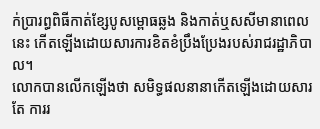ក់ប្រារព្ធពិធីកាត់ខ្សែបូសម្ពោធឆ្លង និងកាត់ឬសសីមានាពេលនេះ កើតឡើងដោយសារការខិតខំប្រឹងប្រែងរបស់រាជរដ្ឋាភិបាល។
លោកបានលើកឡើងថា សមិទ្ធផលនានាកើតឡើងដោយសារតែ ការរ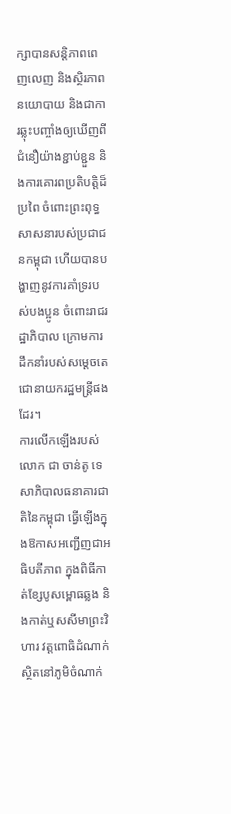ក្សាបានសន្តិភាពពេញលេញ និងស្ថិរភាពនយោបាយ និងជាការឆ្លុះបញ្ចាំងឲ្យឃើញពីជំនឿយ៉ាងខ្ជាប់ខ្ជួន និងការគោរពប្រតិបត្តិដ៏ប្រពៃ ចំពោះព្រះពុទ្ធសាសនារបស់ប្រជាជនកម្ពុជា ហើយបានបង្ហាញនូវការគាំទ្ររបស់បងប្អូន ចំពោះរាជរដ្ឋាភិបាល ក្រោមការដឹកនាំរបស់សម្តេចតេជោនាយករដ្ឋមន្ត្រីផងដែរ។
ការលើកឡើងរបស់លោក ជា ចាន់តូ ទេសាភិបាលធនាគារជាតិនៃកម្ពុជា ធ្វើឡើងក្នុងឱកាសអញ្ជើញជាអធិបតីភាព ក្នុងពិធីកាត់ខ្សែបូសម្ពោធឆ្លង និងកាត់ឬសសីមាព្រះវិហារ វត្តពោធិដំណាក់ ស្ថិតនៅភូមិចំណាក់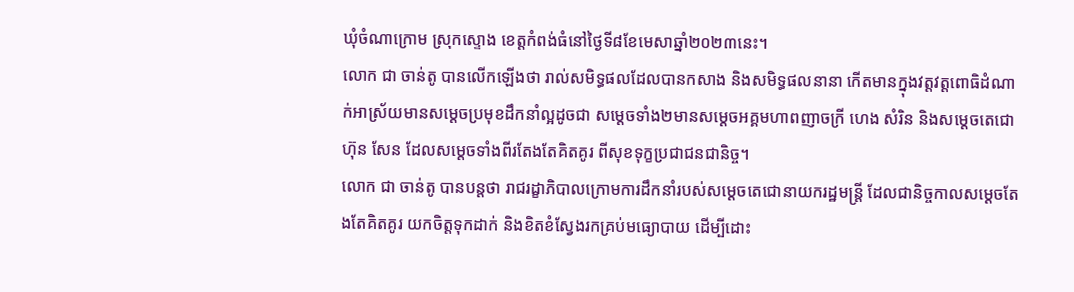ឃុំចំណាក្រោម ស្រុកស្ទោង ខេត្តកំពង់ធំនៅថ្ងៃទី៨ខែមេសាឆ្នាំ២០២៣នេះ។
លោក ជា ចាន់តូ បានលើកឡើងថា រាល់សមិទ្ធផលដែលបានកសាង និងសមិទ្ធផលនានា កើតមានក្នុងវត្តវត្តពោធិដំណាក់អាស្រ័យមានសម្ដេចប្រមុខដឹកនាំល្អដូចជា សម្ដេចទាំង២មានសម្ដេចអគ្គមហាពញាចក្រី ហេង សំរិន និងសម្តេចតេជោ ហ៊ុន សែន ដែលសម្តេចទាំងពីរតែងតែគិតគូរ ពីសុខទុក្ខប្រជាជនជានិច្ច។
លោក ជា ចាន់តូ បានបន្តថា រាជរដ្ខាភិបាលក្រោមការដឹកនាំរបស់សម្តេចតេជោនាយករដ្ឋមន្ត្រី ដែលជានិច្ចកាលសម្ដេចតែងតែគិតគូរ យកចិត្តទុកដាក់ និងខិតខំស្វែងរកគ្រប់មធ្យោបាយ ដើម្បីដោះ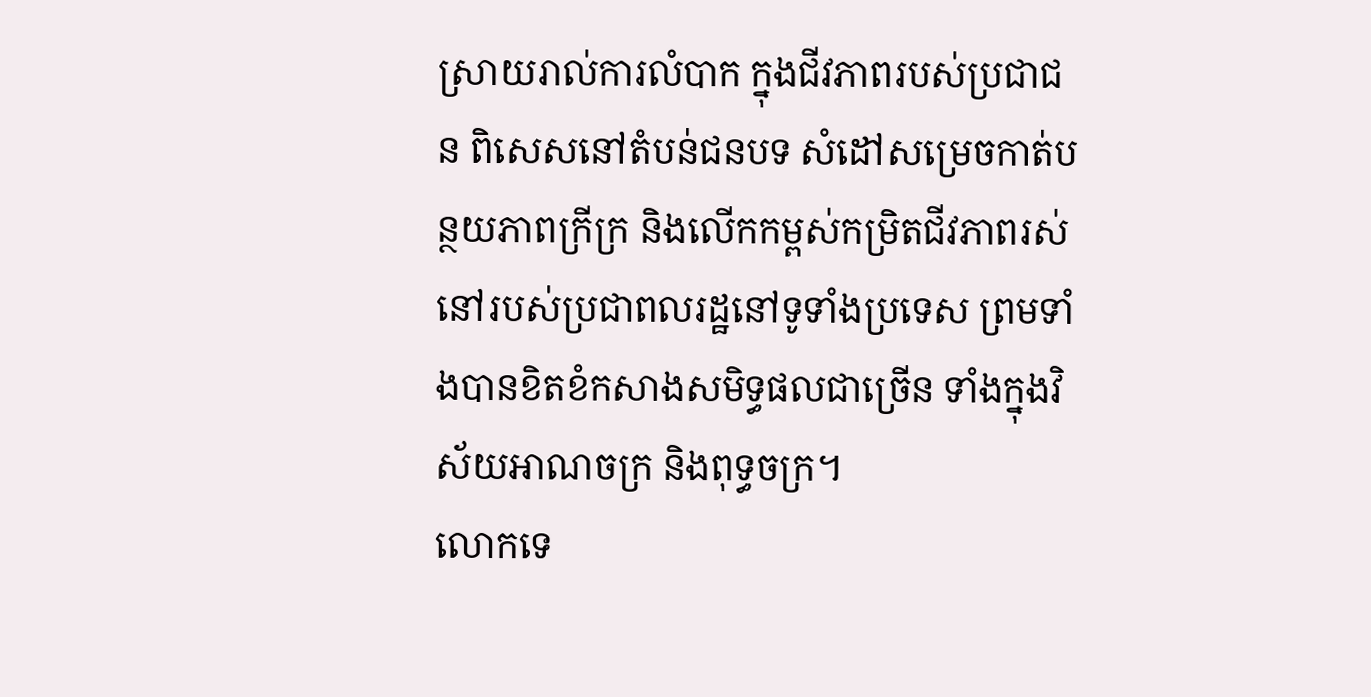ស្រាយរាល់ការលំបាក ក្នុងជីវភាពរបស់ប្រជាជន ពិសេសនៅតំបន់ជនបទ សំដៅសម្រេចកាត់បន្ថយភាពក្រីក្រ និងលើកកម្ពស់កម្រិតជីវភាពរស់នៅរបស់ប្រជាពលរដ្ឋនៅទូទាំងប្រទេស ព្រមទាំងបានខិតខំកសាងសមិទ្ធផលជាច្រើន ទាំងក្នុងវិស័យអាណចក្រ និងពុទ្ធចក្រ។
លោកទេ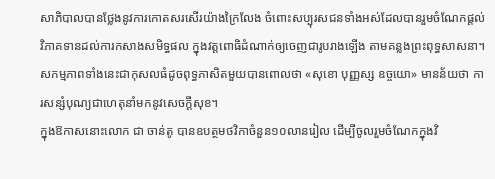សាភិបាលបានថ្លែងនូវការកោតសរសើរយ៉ាងក្រៃលែង ចំពោះសប្បុរសជនទាំងអស់ដែលបានរួមចំណែកផ្ដល់វិភាគទានដល់ការកសាងសមិទ្ធផល ក្នុងវត្តពោធិដំណាក់ឲ្យចេញជារូបរាងឡើង តាមគន្លងព្រះពុទ្ធសាសនា។ សកម្មភាពទាំងនេះជាកុសលធំដូចពុទ្ធភាសិតមួយបានពោលថា «សុខោ បុញ្ញស្ស ឧច្ចយោ» មានន័យថា ការសន្សំបុណ្យជាហេតុនាំមកនូវសេចក្តីសុខ។
ក្នុងឱកាសនោះលោក ជា ចាន់តូ បានឧបត្ថមថវិកាចំនួន១០លានរៀល ដើម្បីចូលរួមចំណែកក្នុងវិ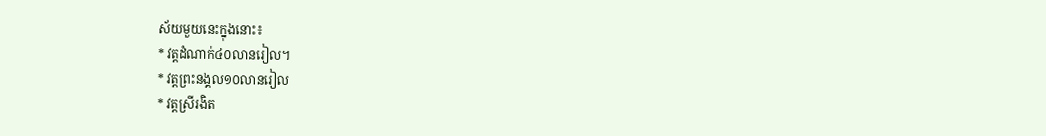ស័យមួយនេះក្នុងនោះ៖
* វត្តដំណាក់៤០លានរៀល។
* វត្តព្រះនង្គល១០លានរៀល
* វត្តស្រីរងិត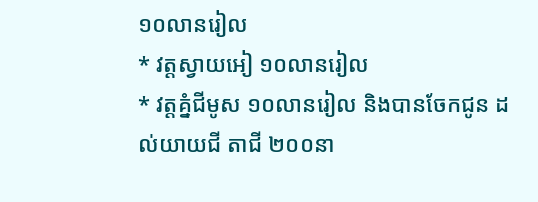១០លានរៀល
* វត្តស្វាយអៀ ១០លានរៀល
* វត្តគ្នំជីមូស ១០លានរៀល និងបានចែកជូន ដល់យាយជី តាជី ២០០នា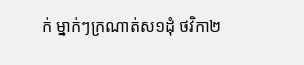ក់ ម្នាក់ៗក្រណាត់ស១ដុំ ថវិកា២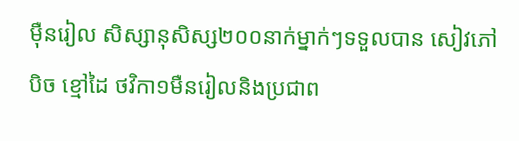ម៉ឺនរៀល សិស្សានុសិស្ស២០០នាក់ម្នាក់ៗទទួលបាន សៀវភៅ បិច ខ្មៅដៃ ថវិកា១មឺនរៀលនិងប្រជាព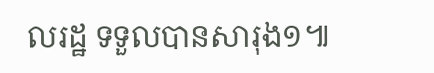លរដ្ឋ ទទួលបានសារុង១៕